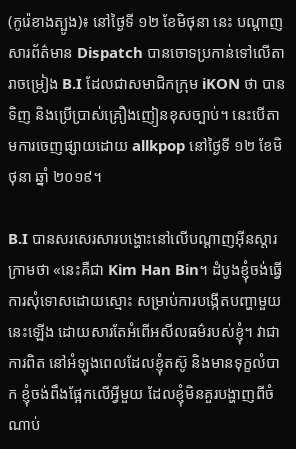(កូរ៉េខាងត្បូង)៖ នៅថ្ងៃទី ១២ ខែមិថុនា នេះ បណ្ដាញសារព័ត៌មាន Dispatch បានចោទប្រកាន់ទៅលើតារាចម្រៀង B.I ដែលជាសមាជិកក្រុម iKON ថា បានទិញ និងប្រើប្រាស់គ្រឿងញៀនខុសច្បាប់។ នេះបើតាមការចេញផ្សាយដោយ allkpop នៅថ្ងៃទី ១២ ខែមិថុនា ឆ្នាំ ២០១៩។

B.I បានសរសេរសារបង្ហោះនៅលើបណ្ដាញអ៊ីនស្តារក្រាមថា «នេះគឺជា Kim Han Bin។ ដំបូងខ្ញុំចង់ធ្វើការសុំទោសដោយស្មោះ សម្រាប់ការបង្កើតបញ្ហាមួយនេះឡើង ដោយសារតែអំពើអសីលធម៌របស់ខ្ញុំ។ វាជាការពិត នៅអំឡុងពេលដែលខ្ញុំតស៊ូ និងមានទុក្ខលំបាក ខ្ញុំចង់ពឹងផ្អែកលើអ្វីមួយ ដែលខ្ញុំមិនគួរបង្ហាញពីចំណាប់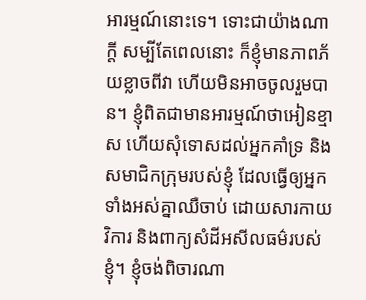អារម្មណ៍នោះទេ។ ទោះជាយ៉ាងណាក្ដី សម្បីតែពេលនោះ ក៏ខ្ញុំមានភាពភ័យខ្លាចពីវា ហើយមិនអាចចូលរួមបាន។ ខ្ញុំពិតជាមានអារម្មណ៍ថាអៀនខ្មាស ហើយសុំទោសដល់អ្នកគាំទ្រ និងសមាជិកក្រុមរបស់ខ្ញុំ ដែលធ្វើឲ្យអ្នកទាំងអស់គ្នាឈឺចាប់ ដោយសារកាយវិការ និងពាក្យសំដីអសីលធម៌របស់ខ្ញុំ។ ខ្ញុំចង់ពិចារណា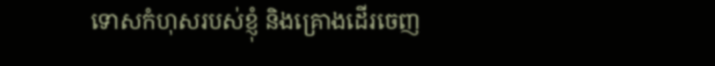ទោសកំហុសរបស់ខ្ញុំ និងគ្រោងដើរចេញ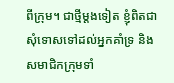ពីក្រុម។ ជាថ្មីម្ដងទៀត ខ្ញុំពិតជាសុំទោសទៅដល់អ្នកគាំទ្រ និងសមាជិកក្រុមទាំ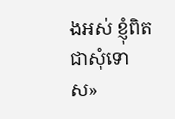ងអស់ ខ្ញុំពិតជាសុំទោស»